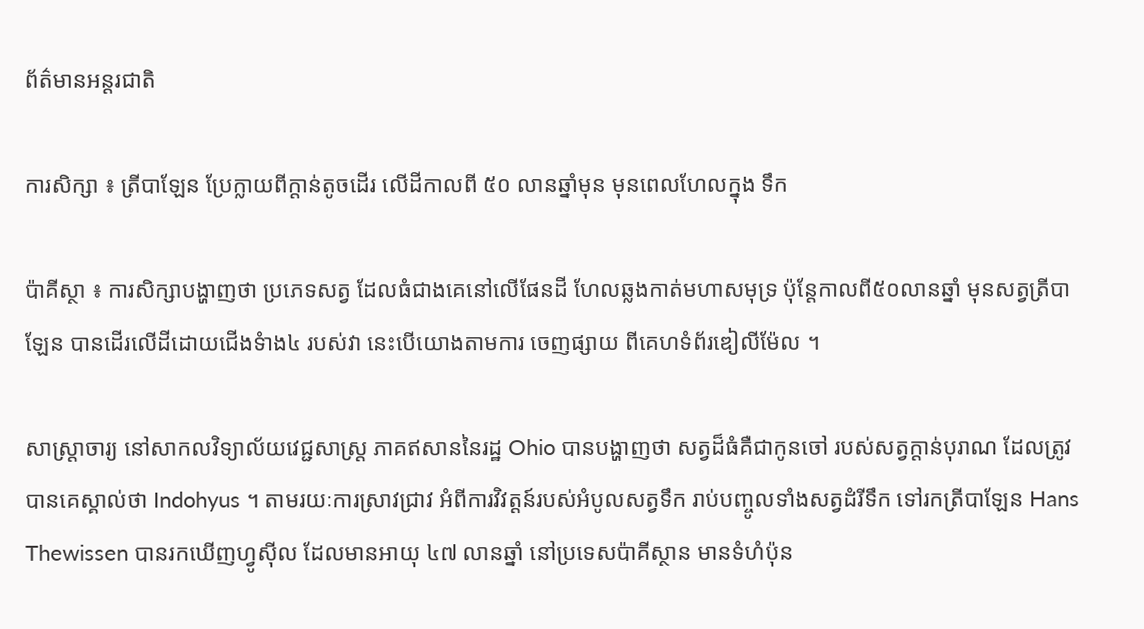ព័ត៌មានអន្តរជាតិ

ការសិក្សា ៖ ត្រីបាឡែន ប្រែក្លាយពីក្តាន់តូចដើរ លើដីកាលពី ៥០ លានឆ្នាំមុន មុនពេលហែលក្នុង ទឹក

ប៉ាគីស្ថា ៖ ការសិក្សាបង្ហាញថា ប្រភេទសត្វ ដែលធំជាងគេនៅលើផែនដី ហែលឆ្លងកាត់មហាសមុទ្រ ប៉ុន្តែកាលពី៥០លានឆ្នាំ មុនសត្វត្រីបាឡែន បានដើរលើដីដោយជើងទំាង៤ របស់វា នេះបើយោងតាមការ ចេញផ្សាយ ពីគេហទំព័រឌៀលីម៉ែល ។

សាស្រ្តាចារ្យ នៅសាកលវិទ្យាល័យវេជ្ជសាស្ត្រ ភាគឥសាននៃរដ្ឋ Ohio បានបង្ហាញថា សត្វដ៏ធំគឺជាកូនចៅ របស់សត្វក្តាន់បុរាណ ដែលត្រូវបានគេស្គាល់ថា Indohyus ។ តាមរយៈការស្រាវជ្រាវ អំពីការវិវត្ដន៍របស់អំបូលសត្វទឹក រាប់បញ្ចូលទាំងសត្វដំរីទឹក ទៅរកត្រីបាឡែន Hans Thewissen បានរកឃើញហ្វូស៊ីល ដែលមានអាយុ ៤៧ លានឆ្នាំ នៅប្រទេសប៉ាគីស្ថាន មានទំហំប៉ុន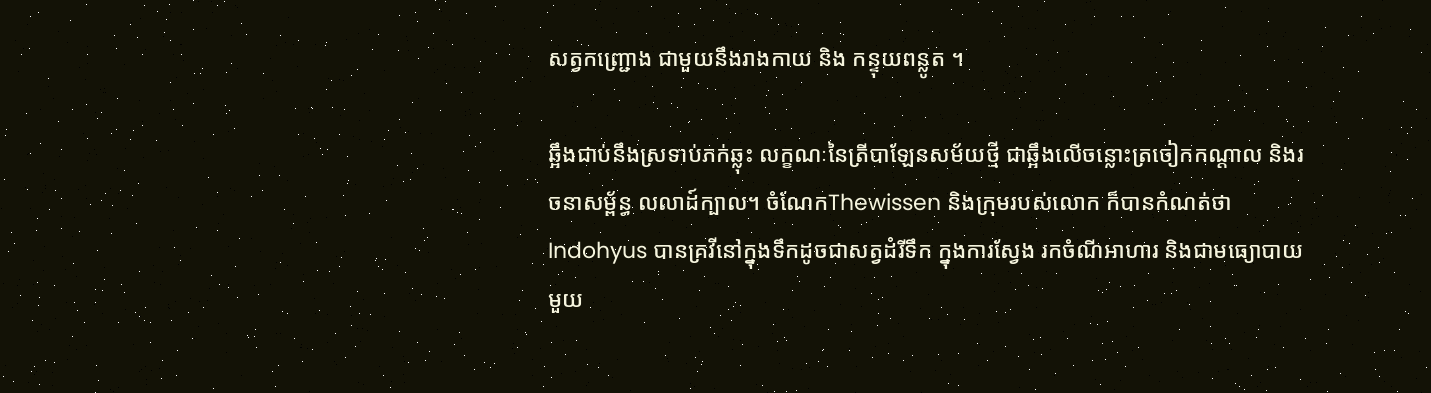សត្វកញ្ជ្រោង ជាមួយនឹងរាងកាយ និង កន្ទុយពន្លូត ។

ឆ្អឹងជាប់នឹងស្រទាប់ភក់ឆ្លុះ លក្ខណៈនៃត្រីបាឡែនសម័យថ្មី ជាឆ្អឹងលើចន្លោះត្រចៀកកណ្តាល និងរចនាសម្ព័ន្ធ លលាដ៍ក្បាល។ ចំណែកThewissen និងក្រុមរបស់លោក ក៏បានកំណត់ថា Indohyus បានគ្រវីនៅក្នុងទឹកដូចជាសត្វដំរីទឹក ក្នុងការស្វែង រកចំណីអាហារ និងជាមធ្យោបាយមួយ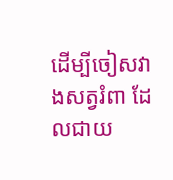ដើម្បីចៀសវាងសត្វរំពា ដែលជាយ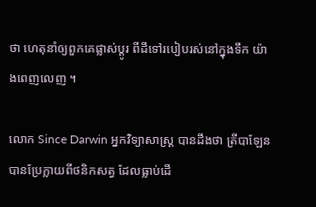ថា ហេតុនាំឲ្យពួកគេផ្លាស់ប្តូរ ពីដីទៅរបៀបរស់នៅក្នុងទឹក យ៉ាងពេញលេញ ។

លោក Since Darwin អ្នកវិទ្យាសាស្ត្រ បានដឹងថា ត្រីបាឡែនបានប្រែក្លាយពីថនិកសត្វ ដែលធ្លាប់ដើ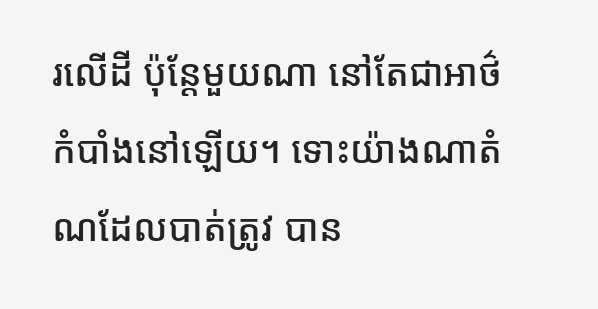រលើដី ប៉ុន្តែមួយណា នៅតែជាអាថ៌កំបាំងនៅឡើយ។ ទោះយ៉ាងណាតំណដែលបាត់ត្រូវ បាន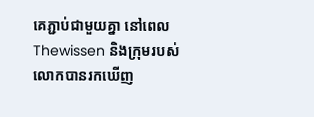គេភ្ជាប់ជាមួយគ្នា នៅពេល Thewissen និងក្រុមរបស់លោកបានរកឃើញ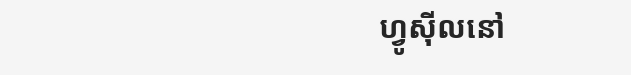ហ្វូស៊ីលនៅ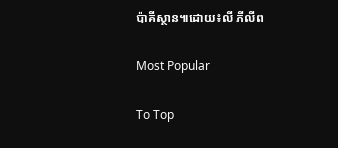ប៉ាគីស្ថាន៕ដោយ៖លី ភីលីព

Most Popular

To Top